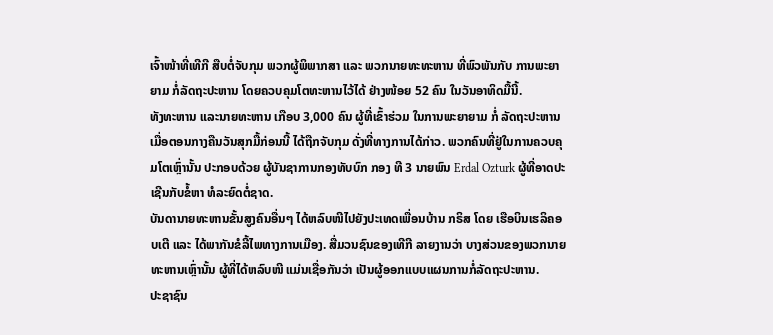ເຈົ້າໜ້າທີ່ເທີກີ ສືບຕໍ່ຈັບກຸມ ພວກຜູ້ພິພາກສາ ແລະ ພວກນາຍທະທະຫານ ທີ່ພົວພັນກັບ ການພະຍາຍາມ ກໍ່ລັດຖະປະຫານ ໂດຍຄວບຄຸມໂຕທະຫານໄວ້ໄດ້ ຢ່າງໜ້ອຍ 52 ຄົນ ໃນວັນອາທິດມື້ນີ້.
ທັງທະຫານ ແລະນາຍທະຫານ ເກືອບ 3,000 ຄົນ ຜູ້ທີ່ເຂົ້າຮ່ວມ ໃນການພະຍາຍາມ ກໍ່ ລັດຖະປະຫານ ເມື່ອຕອນກາງຄືນວັນສຸກມື້ກ່ອນນີ້ ໄດ້ຖືກຈັບກຸມ ດັ່ງທີ່ທາງການໄດ້ກ່າວ. ພວກຄົນທີ່ຢູ່ໃນການຄວບຄຸມໂຕເຫຼົ່ານັ້ນ ປະກອບດ້ວຍ ຜູ້ບັນຊາການກອງທັບບົກ ກອງ ທີ 3 ນາຍພົນ Erdal Ozturk ຜູ້ທີ່ອາດປະເຊີນກັບຂໍ້ຫາ ທໍລະຍົດຕໍ່ຊາດ.
ບັນດານາຍທະຫານຂັ້ນສູງຄົນອື່ນໆ ໄດ້ຫລົບໜີໄປຍັງປະເທດເພື່ອນບ້ານ ກຣິສ ໂດຍ ເຮືອບິນເຮລິຄອບເຕີ ແລະ ໄດ້ພາກັນຂໍລີ້ໄພທາງການເມືອງ. ສື່ມວນຊົນຂອງເທີກີ ລາຍງານວ່າ ບາງສ່ວນຂອງພວກນາຍທະຫານເຫຼົ່ານັ້ນ ຜູ້ທີ່ໄດ້ຫລົບໜີ ແມ່ນເຊື່ອກັນວ່າ ເປັນຜູ້ອອກແບບແຜນການກໍ່ລັດຖະປະຫານ.
ປະຊາຊົນ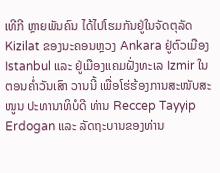ເທີກີ ຫຼາຍພັນຄົນ ໄດ້ໄປໂຮມກັນຢູ່ໃນຈັດຕຸລັດ Kizilat ຂອງນະຄອນຫຼວງ Ankara ຢູ່ຕົວເມືອງ Istanbul ແລະ ຢູ່ເມືອງແຄມຝັ່ງທະເລ Izmir ໃນຕອນຄ່ຳວັນເສົາ ວານນີ້ ເພື່ອໂຮ່ຮ້ອງການສະໜັບສະໜູນ ປະທານາທິບໍດີ ທ່ານ Reccep Tayyip Erdogan ແລະ ລັດຖະບານຂອງທ່ານ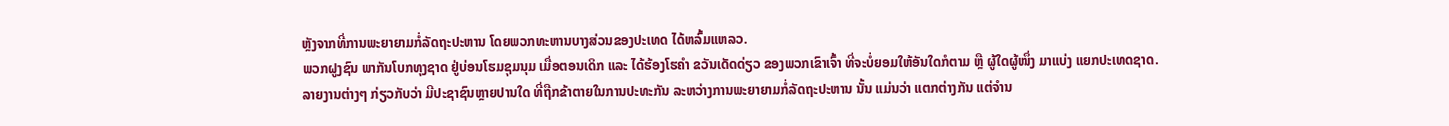ຫຼັງຈາກທີ່ການພະຍາຍາມກໍ່ລັດຖະປະຫານ ໂດຍພວກທະຫານບາງສ່ວນຂອງປະເທດ ໄດ້ຫລົ້ມແຫລວ.
ພວກຝູງຊົນ ພາກັນໂບກທຸງຊາດ ຢູ່ບ່ອນໂຮມຊຸມນຸມ ເມື່ອຕອນເດິກ ແລະ ໄດ້ຮ້ອງໂຮຄຳ ຂວັນເດັດດ່ຽວ ຂອງພວກເຂົາເຈົ້າ ທີ່ຈະບໍ່ຍອມໃຫ້ອັນໃດກໍຕາມ ຫຼື ຜູ້ໃດຜູ້ໜຶ່ງ ມາແບ່ງ ແຍກປະເທດຊາດ.
ລາຍງານຕ່າງໆ ກ່ຽວກັບວ່າ ມີປະຊາຊົນຫຼາຍປານໃດ ທີ່ຖືກຂ້າຕາຍໃນການປະທະກັນ ລະຫວ່າງການພະຍາຍາມກໍ່ລັດຖະປະຫານ ນັ້ນ ແມ່ນວ່າ ແຕກຕ່າງກັນ ແຕ່ຈຳນ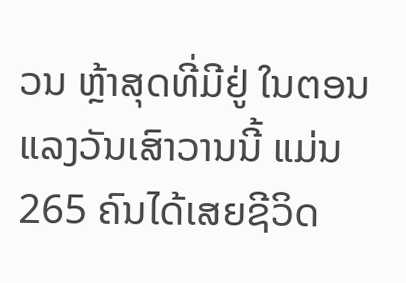ວນ ຫຼ້າສຸດທີ່ມີຢູ່ ໃນຕອນແລງວັນເສົາວານນີ້ ແມ່ນ 265 ຄົນໄດ້ເສຍຊີວິດ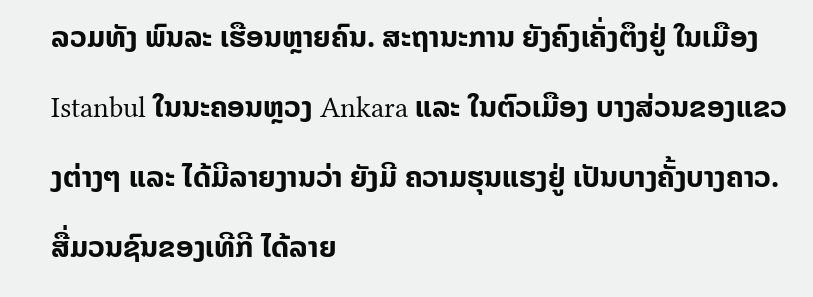ລວມທັງ ພົນລະ ເຮືອນຫຼາຍຄົນ. ສະຖານະການ ຍັງຄົງເຄັ່ງຕຶງຢູ່ ໃນເມືອງ Istanbul ໃນນະຄອນຫຼວງ Ankara ແລະ ໃນຕົວເມືອງ ບາງສ່ວນຂອງແຂວງຕ່າງໆ ແລະ ໄດ້ມີລາຍງານວ່າ ຍັງມີ ຄວາມຮຸນແຮງຢູ່ ເປັນບາງຄັ້ງບາງຄາວ. ສື່ມວນຊົນຂອງເທີກີ ໄດ້ລາຍ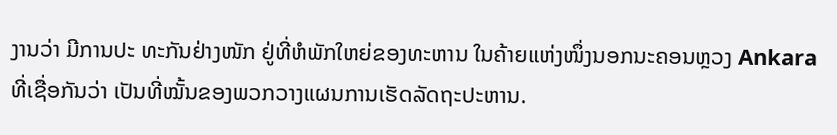ງານວ່າ ມີການປະ ທະກັນຢ່າງໜັກ ຢູ່ທີ່ຫໍພັກໃຫຍ່ຂອງທະຫານ ໃນຄ້າຍແຫ່ງໜຶ່ງນອກນະຄອນຫຼວງ Ankara ທີ່ເຊື່ອກັນວ່າ ເປັນທີ່ໝັ້ນຂອງພວກວາງແຜນການເຮັດລັດຖະປະຫານ.